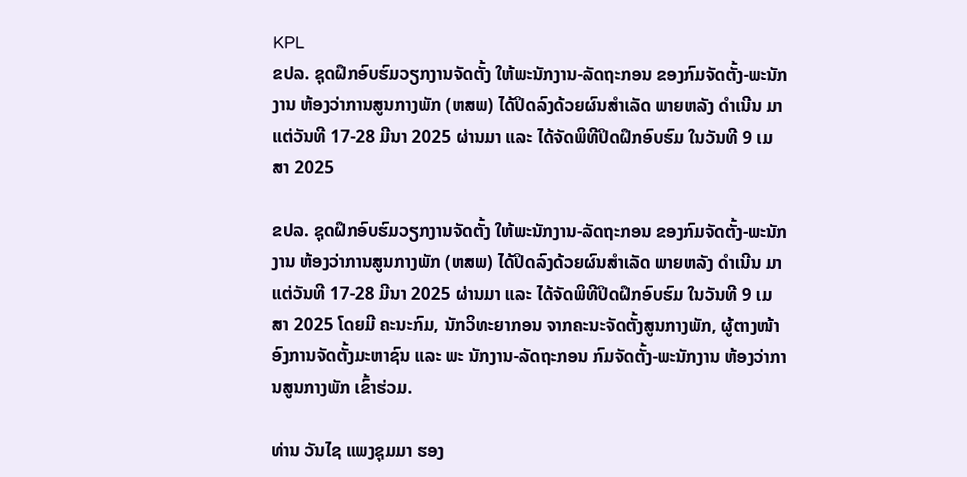KPL
ຂປລ. ຊຸດຝຶກອົບຮົມວຽກງານຈັດຕັ້ງ ໃຫ້ພະນັກງານ-ລັດຖະກອນ ຂອງກົມຈັດຕັ້ງ-ພະນັກງານ ຫ້ອງວ່າການສູນກາງພັກ (ຫສພ) ໄດ້ປິດລົງດ້ວຍຜົນສໍາເລັດ ພາຍຫລັງ ດຳເນີນ ມາແຕ່ວັນທີ 17-28 ມີນາ 2025 ຜ່ານມາ ແລະ ໄດ້ຈັດພິທີປິດຝຶກອົບຮົມ ໃນວັນທີ 9 ເມສາ 2025

ຂປລ. ຊຸດຝຶກອົບຮົມວຽກງານຈັດຕັ້ງ ໃຫ້ພະນັກງານ-ລັດຖະກອນ ຂອງກົມຈັດຕັ້ງ-ພະນັກງານ ຫ້ອງວ່າການສູນກາງພັກ (ຫສພ) ໄດ້ປິດລົງດ້ວຍຜົນສໍາເລັດ ພາຍຫລັງ ດຳເນີນ ມາແຕ່ວັນທີ 17-28 ມີນາ 2025 ຜ່ານມາ ແລະ ໄດ້ຈັດພິທີປິດຝຶກອົບຮົມ ໃນວັນທີ 9 ເມສາ 2025 ໂດຍມີ ຄະນະກົມ, ນັກວິທະຍາກອນ ຈາກຄະນະຈັດຕັ້ງສູນກາງພັກ, ຜູ້ຕາງໜ້າອົງການຈັດຕັ້ງມະຫາຊົນ ແລະ ພະ ນັກງານ-ລັດຖະກອນ ກົມຈັດຕັ້ງ-ພະນັກງານ ຫ້ອງວ່າການສູນກາງພັກ ເຂົ້າຮ່ວມ.

ທ່ານ ວັນໄຊ ແພງຊຸມມາ ຮອງ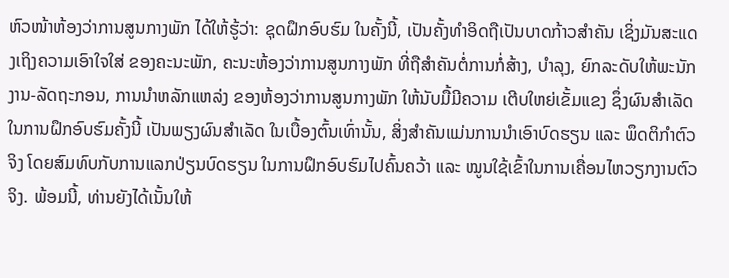ຫົວໜ້າຫ້ອງວ່າການສູນກາງພັກ ໄດ້ໃຫ້ຮູ້ວ່າ: ຊຸດຝຶກອົບຮົມ ໃນຄັ້ງນີ້, ເປັນຄັ້ງທໍາອິດຖືເປັນບາດກ້າວສໍາຄັນ ເຊິ່ງມັນສະແດງເຖິງຄວາມເອົາໃຈໃສ່ ຂອງຄະນະພັກ, ຄະນະຫ້ອງວ່າການສູນກາງພັກ ທີ່ຖືສໍາຄັນຕໍ່ການກໍ່ສ້າງ, ບຳລຸງ, ຍົກລະດັບໃຫ້ພະນັກງານ-ລັດຖະກອນ, ການນຳຫລັກແຫລ່ງ ຂອງຫ້ອງວ່າການສູນກາງພັກ ໃຫ້ນັບມື້ມີຄວາມ ເຕີບໃຫຍ່ເຂັ້ມແຂງ ຊຶ່ງຜົນສໍາເລັດໃນການຝຶກອົບຮົມຄັ້ງນີ້ ເປັນພຽງຜົນສໍາເລັດ ໃນເບື້ອງຕົ້ນເທົ່ານັ້ນ, ສິ່ງສໍາຄັນແມ່ນການນຳເອົາບົດຮຽນ ແລະ ພຶດຕິກຳຕົວຈິງ ໂດຍສົມທົບກັບການແລກປ່ຽນບົດຮຽນ ໃນການຝຶກອົບຮົມໄປຄົ້ນຄວ້າ ແລະ ໝູນໃຊ້ເຂົ້າໃນການເຄື່ອນໄຫວຽກງານຕົວຈິງ. ພ້ອມນີ້, ທ່ານຍັງໄດ້ເນັ້ນໃຫ້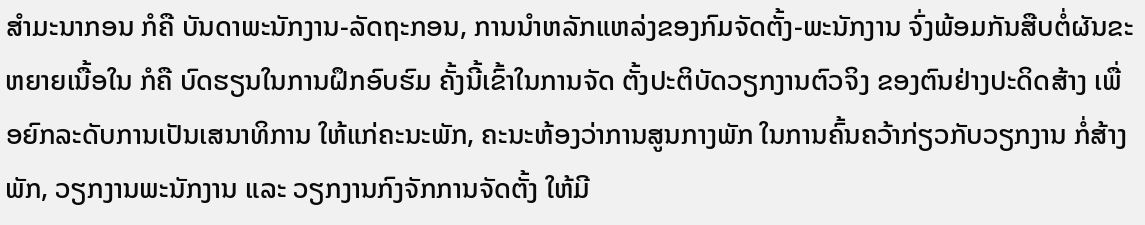ສໍາມະນາກອນ ກໍຄື ບັນດາພະນັກງານ-ລັດຖະກອນ, ການນຳຫລັກແຫລ່ງຂອງກົມຈັດຕັ້ງ-ພະນັກງານ ຈົ່ງພ້ອມກັນສືບຕໍ່ຜັນຂະຫຍາຍເນື້ອໃນ ກໍຄື ບົດຮຽນໃນການຝຶກອົບຮົມ ຄັ້ງນີ້ເຂົ້າໃນການຈັດ ຕັ້ງປະຕິບັດວຽກງານຕົວຈິງ ຂອງຕົນຢ່າງປະດິດສ້າງ ເພື່ອຍົກລະດັບການເປັນເສນາທິການ ໃຫ້ແກ່ຄະນະພັກ, ຄະນະຫ້ອງວ່າການສູນກາງພັກ ໃນການຄົ້ນຄວ້າກ່ຽວກັບວຽກງານ ກໍ່ສ້າງພັກ, ວຽກງານພະນັກງານ ແລະ ວຽກງານກົງຈັກການຈັດຕັ້ງ ໃຫ້ມີ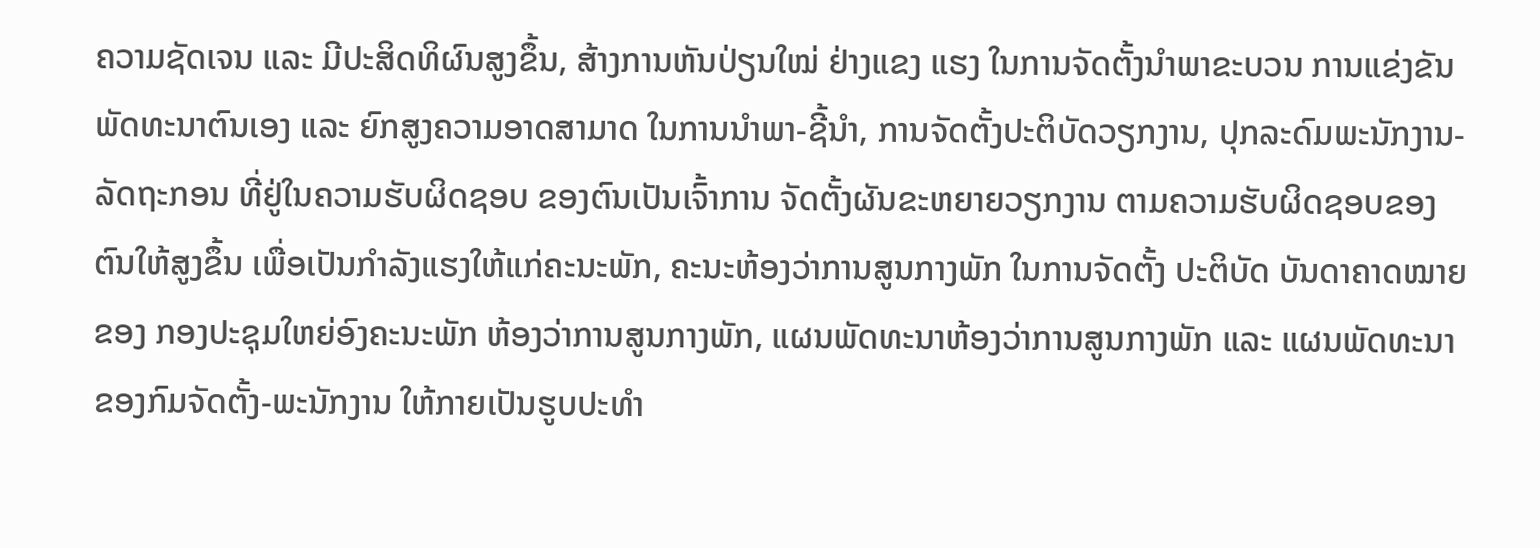ຄວາມຊັດເຈນ ແລະ ມີປະສິດທິຜົນສູງຂຶ້ນ, ສ້າງການຫັນປ່ຽນໃໝ່ ຢ່າງແຂງ ແຮງ ໃນການຈັດຕັ້ງນຳພາຂະບວນ ການແຂ່ງຂັນພັດທະນາຕົນເອງ ແລະ ຍົກສູງຄວາມອາດສາມາດ ໃນການນຳພາ-ຊີ້ນຳ, ການຈັດຕັ້ງປະຕິບັດວຽກງານ, ປຸກລະດົມພະນັກງານ-ລັດຖະກອນ ທີ່ຢູ່ໃນຄວາມຮັບຜິດຊອບ ຂອງຕົນເປັນເຈົ້າການ ຈັດຕັ້ງຜັນຂະຫຍາຍວຽກງານ ຕາມຄວາມຮັບຜິດຊອບຂອງຕົນໃຫ້ສູງຂຶ້ນ ເພື່ອເປັນກຳລັງແຮງໃຫ້ແກ່ຄະນະພັກ, ຄະນະຫ້ອງວ່າການສູນກາງພັກ ໃນການຈັດຕັ້ງ ປະຕິບັດ ບັນດາຄາດໝາຍຂອງ ກອງປະຊຸມໃຫຍ່ອົງຄະນະພັກ ຫ້ອງວ່າການສູນກາງພັກ, ແຜນພັດທະນາຫ້ອງວ່າການສູນກາງພັກ ແລະ ແຜນພັດທະນາຂອງກົມຈັດຕັ້ງ-ພະນັກງານ ໃຫ້ກາຍເປັນຮູບປະທຳ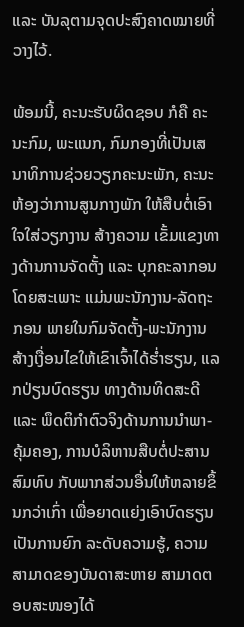ແລະ ບັນລຸຕາມຈຸດປະສົງຄາດໝາຍທີ່ວາງໄວ້.

ພ້ອມນີ້, ຄະນະຮັບຜິດຊອບ ກໍຄື ຄະນະກົມ, ພະແນກ, ກົມກອງທີ່ເປັນເສນາທິການຊ່ວຍວຽກຄະນະພັກ, ຄະນະຫ້ອງວ່າການສູນກາງພັກ ໃຫ້ສືບຕໍ່ເອົາໃຈໃສ່ວຽກງານ ສ້າງຄວາມ ເຂັ້ມແຂງທາງດ້ານການຈັດຕັ້ງ ແລະ ບຸກຄະລາກອນ ໂດຍສະເພາະ ແມ່ນພະນັກງານ-ລັດຖະກອນ ພາຍໃນກົມຈັດຕັ້ງ-ພະນັກງານ ສ້າງເງື່ອນໄຂໃຫ້ເຂົາເຈົ້າໄດ້ຮ່ຳຮຽນ, ແລກປ່ຽນບົດຮຽນ ທາງດ້ານທິດສະດີ ແລະ ພຶດຕິກຳຕົວຈິງດ້ານການນຳພາ-ຄຸ້ມຄອງ, ການບໍລິຫານສືບຕໍ່ປະສານສົມທົບ ກັບພາກສ່ວນອື່ນໃຫ້ຫລາຍຂຶ້ນກວ່າເກົ່າ ເພື່ອຍາດແຍ່ງເອົາບົດຮຽນເປັນການຍົກ ລະດັບຄວາມຮູ້, ຄວາມສາມາດຂອງບັນດາສະຫາຍ ສາມາດຕອບສະໜອງໄດ້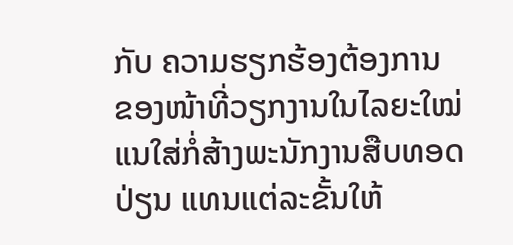ກັບ ຄວາມຮຽກຮ້ອງຕ້ອງການ ຂອງໜ້າທີ່ວຽກງານໃນໄລຍະໃໝ່ ແນໃສ່ກໍ່ສ້າງພະນັກງານສືບທອດປ່ຽນ ແທນແຕ່ລະຂັ້ນໃຫ້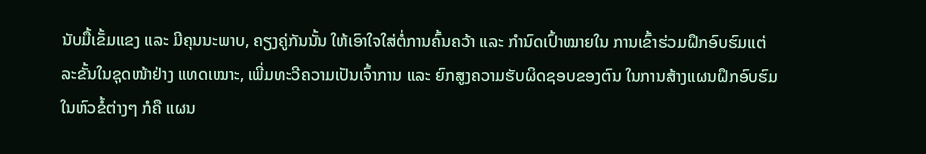ນັບມື້ເຂັ້ມແຂງ ແລະ ມີຄຸນນະພາບ, ຄຽງຄູ່ກັນນັ້ນ ໃຫ້ເອົາໃຈໃສ່ຕໍ່ການຄົ້ນຄວ້າ ແລະ ກຳນົດເປົ້າໝາຍໃນ ການເຂົ້າຮ່ວມຝຶກອົບຮົມແຕ່ລະຂັ້ນໃນຊຸດໜ້າຢ່າງ ແທດເໝາະ, ເພີ່ມທະວີຄວາມເປັນເຈົ້າການ ແລະ ຍົກສູງຄວາມຮັບຜິດຊອບຂອງຕົນ ໃນການສ້າງແຜນຝຶກອົບຮົມໃນຫົວຂໍ້ຕ່າງໆ ກໍຄື ແຜນ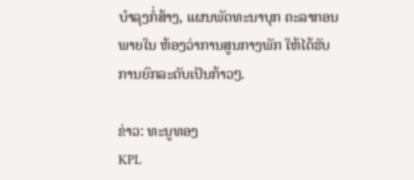ບຳລຸງກໍ່ສ້າງ, ແຜນພັດທະນາບຸກ ຄະລາກອນພາຍໃນ ຫ້ອງວ່າການສູນກາງພັກ ໃຫ້ໄດ້ຮັບການຍົກລະດັບເປັນກ້າວໆ.

ຂ່າວ: ທະນູທອງ
KPL